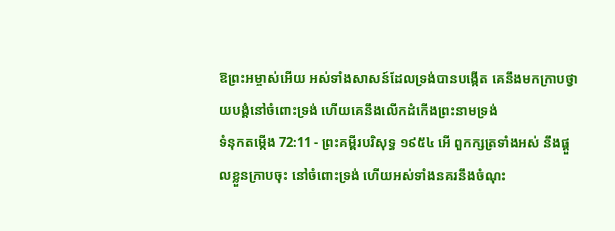ឱព្រះអម្ចាស់អើយ អស់ទាំងសាសន៍ដែលទ្រង់បានបង្កើត គេនឹងមកក្រាបថ្វាយបង្គំនៅចំពោះទ្រង់ ហើយគេនឹងលើកដំកើងព្រះនាមទ្រង់
ទំនុកតម្កើង 72:11 - ព្រះគម្ពីរបរិសុទ្ធ ១៩៥៤ អើ ពួកក្សត្រទាំងអស់ នឹងផ្តួលខ្លួនក្រាបចុះ នៅចំពោះទ្រង់ ហើយអស់ទាំងនគរនឹងចំណុះ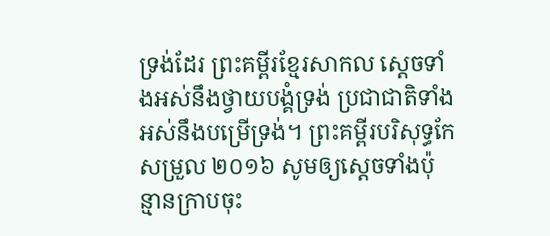ទ្រង់ដែរ ព្រះគម្ពីរខ្មែរសាកល ស្ដេចទាំងអស់នឹងថ្វាយបង្គំទ្រង់ ប្រជាជាតិទាំងអស់នឹងបម្រើទ្រង់។ ព្រះគម្ពីរបរិសុទ្ធកែសម្រួល ២០១៦ សូមឲ្យស្ដេចទាំងប៉ុន្មានក្រាបចុះ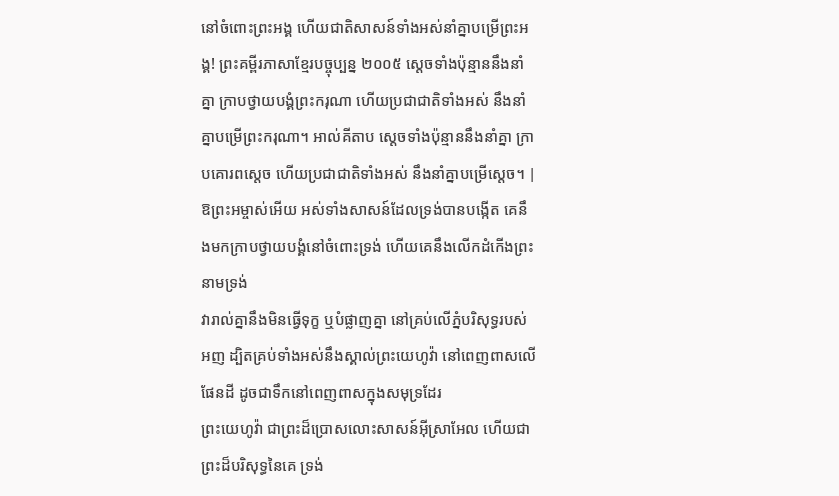នៅចំពោះព្រះអង្គ ហើយជាតិសាសន៍ទាំងអស់នាំគ្នាបម្រើព្រះអង្គ! ព្រះគម្ពីរភាសាខ្មែរបច្ចុប្បន្ន ២០០៥ ស្ដេចទាំងប៉ុន្មាននឹងនាំគ្នា ក្រាបថ្វាយបង្គំព្រះករុណា ហើយប្រជាជាតិទាំងអស់ នឹងនាំគ្នាបម្រើព្រះករុណា។ អាល់គីតាប ស្ដេចទាំងប៉ុន្មាននឹងនាំគ្នា ក្រាបគោរពស្តេច ហើយប្រជាជាតិទាំងអស់ នឹងនាំគ្នាបម្រើស្តេច។ |
ឱព្រះអម្ចាស់អើយ អស់ទាំងសាសន៍ដែលទ្រង់បានបង្កើត គេនឹងមកក្រាបថ្វាយបង្គំនៅចំពោះទ្រង់ ហើយគេនឹងលើកដំកើងព្រះនាមទ្រង់
វារាល់គ្នានឹងមិនធ្វើទុក្ខ ឬបំផ្លាញគ្នា នៅគ្រប់លើភ្នំបរិសុទ្ធរបស់អញ ដ្បិតគ្រប់ទាំងអស់នឹងស្គាល់ព្រះយេហូវ៉ា នៅពេញពាសលើផែនដី ដូចជាទឹកនៅពេញពាសក្នុងសមុទ្រដែរ
ព្រះយេហូវ៉ា ជាព្រះដ៏ប្រោសលោះសាសន៍អ៊ីស្រាអែល ហើយជាព្រះដ៏បរិសុទ្ធនៃគេ ទ្រង់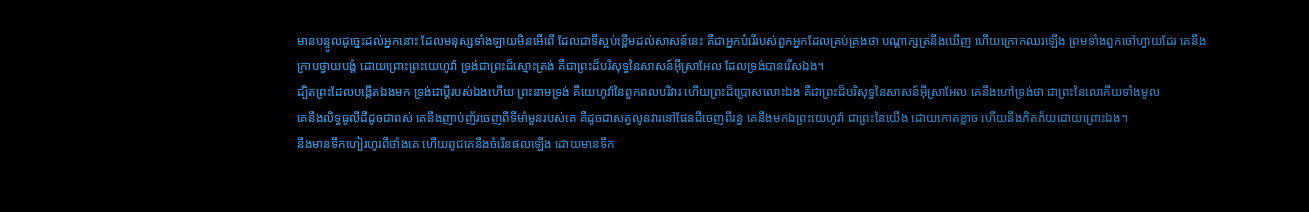មានបន្ទូលដូច្នេះដល់អ្នកនោះ ដែលមនុស្សទាំងឡាយមិនអើពើ ដែលជាទីស្អប់ខ្ពើមដល់សាសន៍នេះ គឺជាអ្នកបំរើរបស់ពួកអ្នកដែលគ្រប់គ្រងថា បណ្តាក្សត្រនឹងឃើញ ហើយក្រោកឈរឡើង ព្រមទាំងពួកចៅហ្វាយដែរ គេនឹងក្រាបថ្វាយបង្គំ ដោយព្រោះព្រះយេហូវ៉ា ទ្រង់ជាព្រះដ៏ស្មោះត្រង់ គឺជាព្រះដ៏បរិសុទ្ធនៃសាសន៍អ៊ីស្រាអែល ដែលទ្រង់បានរើសឯង។
ដ្បិតព្រះដែលបង្កើតឯងមក ទ្រង់ជាប្ដីរបស់ឯងហើយ ព្រះនាមទ្រង់ គឺយេហូវ៉ានៃពួកពលបរិវារ ហើយព្រះដ៏ប្រោសលោះឯង គឺជាព្រះដ៏បរិសុទ្ធនៃសាសន៍អ៊ីស្រាអែល គេនឹងហៅទ្រង់ថា ជាព្រះនៃលោកីយទាំងមូល
គេនឹងលិទ្ធធូលីដីដូចជាពស់ គេនឹងញាប់ញ័រចេញពីទីមាំមួនរបស់គេ គឺដូចជាសត្វលូនវារនៅផែនដីចេញពីរន្ធ គេនឹងមកឯព្រះយេហូវ៉ា ជាព្រះនៃយើង ដោយកោតខ្លាច ហើយនឹងភិតភ័យដោយព្រោះឯង។
នឹងមានទឹកហៀរហូរពីថាំងគេ ហើយពូជគេនឹងចំរើនផលឡើង ដោយមានទឹក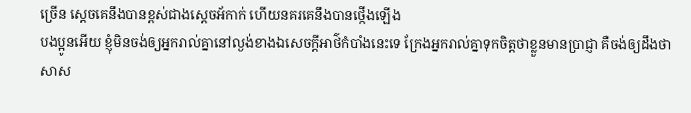ច្រើន ស្តេចគេនឹងបានខ្ពស់ជាងស្តេចអ័កាក់ ហើយនគរគេនឹងបានថ្កើងឡើង
បងប្អូនអើយ ខ្ញុំមិនចង់ឲ្យអ្នករាល់គ្នានៅល្ងង់ខាងឯសេចក្ដីអាថ៌កំបាំងនេះទេ ក្រែងអ្នករាល់គ្នាទុកចិត្តថាខ្លួនមានប្រាជ្ញា គឺចង់ឲ្យដឹងថា សាស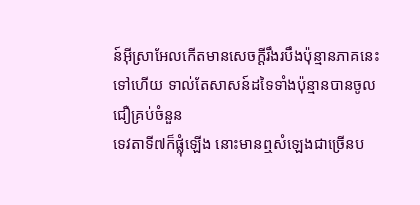ន៍អ៊ីស្រាអែលកើតមានសេចក្ដីរឹងរបឹងប៉ុន្មានភាគនេះទៅហើយ ទាល់តែសាសន៍ដទៃទាំងប៉ុន្មានបានចូលជឿគ្រប់ចំនួន
ទេវតាទី៧ក៏ផ្លុំឡើង នោះមានឮសំឡេងជាច្រើនប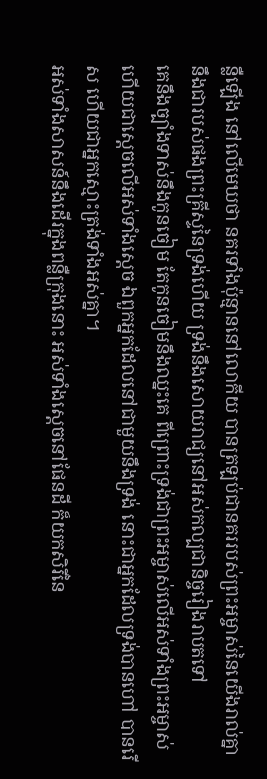ន្លឺឡើង នៅលើមេឃថា នគរទាំងប៉ុន្មាននៅលោកីយ បានត្រឡប់ជានគររបស់ព្រះអម្ចាស់នៃយើងរាល់គ្នា នឹងជារបស់ផងព្រះគ្រីស្ទនៃទ្រង់ហើយ ទ្រង់នឹងសោយរាជ្យនៅអស់កល្បជានិច្ចរៀងរាបតទៅ
គេនឹងច្បាំងទាស់នឹងកូនចៀម តែកូនចៀមនឹងឈ្នះគេ ពីព្រោះទ្រង់ជាព្រះអម្ចាស់លើអស់ទាំងព្រះអម្ចាស់ ហើយជាស្តេចលើអស់ទាំងស្តេច ឯពួកអ្នកដែលនៅជាមួយនឹងទ្រង់ នោះជាអ្នកដែលទ្រង់បានហៅ បានរើស ហើយជាអ្នកស្មោះត្រង់ទាំងអស់គ្នា។
អស់ទាំងសាសន៍នឹងដើរក្នុងពន្លឺក្រុងនោះ អស់ទាំងស្តេចនៅផែនដី ក៏យកសិរីនៃ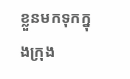ខ្លួនមកទុកក្នុងក្រុង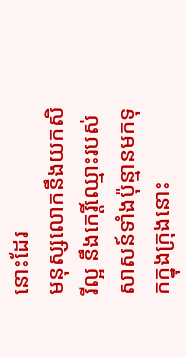នោះដែរ
មនុស្សលោកនឹងយកសិរីល្អ នឹងកេរ្តិ៍ឈ្មោះរបស់សាសន៍ទាំងប៉ុន្មានមកទុកក្នុងក្រុងនោះ